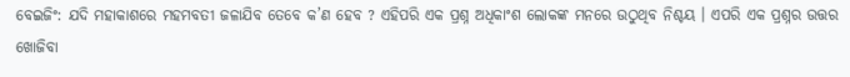ବେଇଜିଂ: ଯଦି ମହାକାଶରେ ମହମବତୀ ଜଳାଯିବ ତେବେ କ’ଣ ହେବ ? ଏହିପରି ଏକ ପ୍ରଶ୍ନ ଅଧିକାଂଶ ଲୋକଙ୍କ ମନରେ ଉଠୁଥିବ ନିଶ୍ଚୟ । ଏପରି ଏକ ପ୍ରଶ୍ନର ଉତ୍ତର ଖୋଜିବା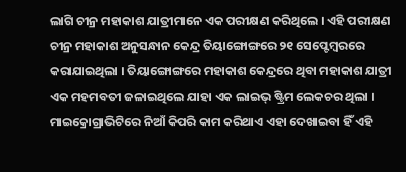ଲାଗି ଚୀନ୍ର ମହାକାଶ ଯାତ୍ରୀମାନେ ଏକ ପରୀକ୍ଷଣ କରିଥିଲେ । ଏହି ପରୀକ୍ଷଣ ଚୀନ୍ର ମହାକାଶ ଅନୁସନ୍ଧାନ କେନ୍ଦ୍ର ତିୟାଙ୍ଗୋଙ୍ଗରେ ୨୧ ସେପ୍ଟେମ୍ବରରେ କରାଯାଇଥିଲା । ତିୟାଙ୍ଗୋଙ୍ଗରେ ମହାକାଶ କେନ୍ଦ୍ରରେ ଥିବା ମହାକାଶ ଯାତ୍ରୀ ଏକ ମହମବତୀ ଜଳାଇଥିଲେ ଯାହା ଏକ ଲାଇଭ୍ ଷ୍ଟ୍ରିମ ଲେକଚର ଥିଲା । ମାଇକ୍ରୋଗ୍ରାଭିଟିରେ ନିଆଁ କିପରି କାମ କରିଥାଏ ଏହା ଦେଖାଇବା ହିଁ ଏହି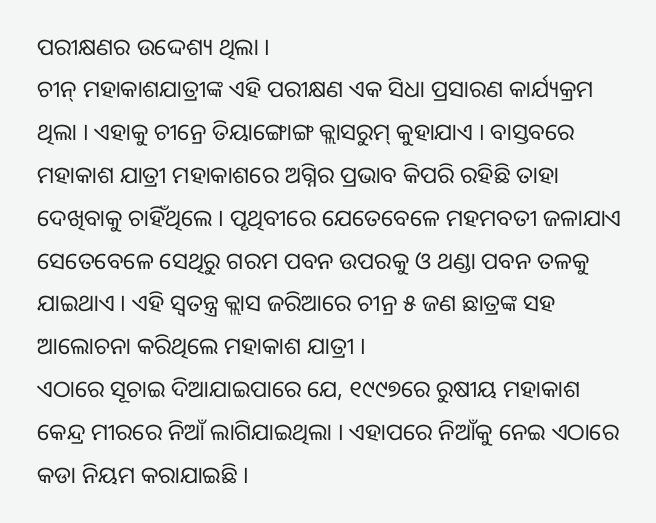ପରୀକ୍ଷଣର ଉଦ୍ଦେଶ୍ୟ ଥିଲା ।
ଚୀନ୍ ମହାକାଶଯାତ୍ରୀଙ୍କ ଏହି ପରୀକ୍ଷଣ ଏକ ସିଧା ପ୍ରସାରଣ କାର୍ଯ୍ୟକ୍ରମ ଥିଲା । ଏହାକୁ ଚୀନ୍ରେ ତିୟାଙ୍ଗୋଙ୍ଗ କ୍ଲାସରୁମ୍ କୁହାଯାଏ । ବାସ୍ତବରେ ମହାକାଶ ଯାତ୍ରୀ ମହାକାଶରେ ଅଗ୍ନିର ପ୍ରଭାବ କିପରି ରହିଛି ତାହା ଦେଖିବାକୁ ଚାହିଁଥିଲେ । ପୃଥିବୀରେ ଯେତେବେଳେ ମହମବତୀ ଜଳାଯାଏ ସେତେବେଳେ ସେଥିରୁ ଗରମ ପବନ ଉପରକୁ ଓ ଥଣ୍ଡା ପବନ ତଳକୁ ଯାଇଥାଏ । ଏହି ସ୍ୱତନ୍ତ୍ର କ୍ଲାସ ଜରିଆରେ ଚୀନ୍ର ୫ ଜଣ ଛାତ୍ରଙ୍କ ସହ ଆଲୋଚନା କରିଥିଲେ ମହାକାଶ ଯାତ୍ରୀ ।
ଏଠାରେ ସୂଚାଇ ଦିଆଯାଇପାରେ ଯେ, ୧୯୯୭ରେ ରୁଷୀୟ ମହାକାଶ କେନ୍ଦ୍ର ମୀରରେ ନିଆଁ ଲାଗିଯାଇଥିଲା । ଏହାପରେ ନିଆଁକୁ ନେଇ ଏଠାରେ କଡା ନିୟମ କରାଯାଇଛି ।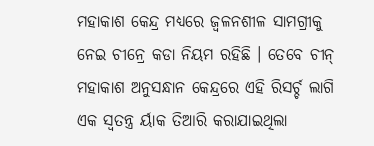ମହାକାଶ କେନ୍ଦ୍ର ମଧ୍ୟରେ ଜ୍ୱଳନଶୀଳ ସାମଗ୍ରୀକୁ ନେଇ ଚୀନ୍ରେ କଡା ନିୟମ ରହିଛି । ତେବେ ଚୀନ୍ ମହାକାଶ ଅନୁସନ୍ଧାନ କେନ୍ଦ୍ରରେ ଏହି ରିସର୍ଚ୍ଚ ଲାଗି ଏକ ସ୍ୱତନ୍ତ୍ର ର୍ୟାକ ତିଆରି କରାଯାଇଥିଲା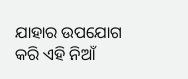ଯାହାର ଉପଯୋଗ କରି ଏହି ନିଆଁ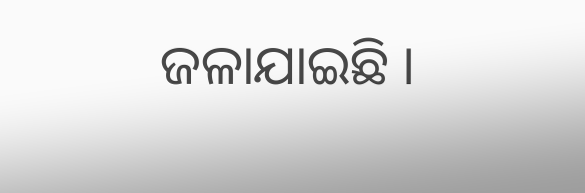ଜଳାଯାଇଛି ।